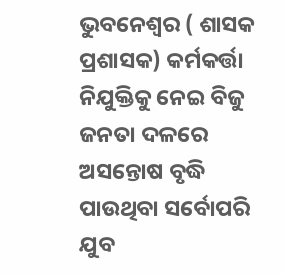ଭୁବନେଶ୍ୱର ( ଶାସକ ପ୍ରଶାସକ) କର୍ମକର୍ତ୍ତା ନିଯୁକ୍ତିକୁ ନେଇ ବିଜୁ ଜନତା ଦଳରେ ଅସନ୍ତୋଷ ବୃଦ୍ଧି ପାଉଥିବା ସର୍ବୋପରି ଯୁବ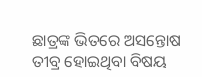ଛାତ୍ରଙ୍କ ଭିତରେ ଅସନ୍ତୋଷ ତୀବ୍ର ହୋଇଥିବା ବିଷୟ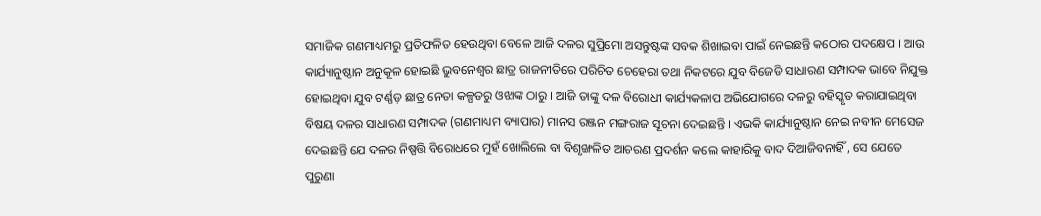ସମାଜିକ ଗଣମାଧ୍ୟମରୁ ପ୍ରତିଫଳିତ ହେଉଥିବା ବେଳେ ଆଜି ଦଳର ସୁପ୍ରିମୋ ଅସନ୍ତୁଷ୍ଟଙ୍କ ସବକ ଶିଖାଇବା ପାଇଁ ନେଇଛନ୍ତି କଠୋର ପଦକ୍ଷେପ । ଆଉ କାର୍ଯ୍ୟାନୁଷ୍ଠାନ ଅନୁକୂଳ ହୋଇଛି ଭୁବନେଶ୍ୱର ଛାତ୍ର ରାଜନୀତିରେ ପରିଚିତ ଚେହେରା ତଥା ନିକଟରେ ଯୁବ ବିଜେଡି ସାଧାରଣ ସମ୍ପାଦକ ଭାବେ ନିଯୁକ୍ତ ହୋଇଥିବା ଯୁବ ଟର୍ଣ୍ଣଡ଼ ଛାତ୍ର ନେତା କଳ୍ପତରୁ ଓଝାଙ୍କ ଠାରୁ । ଆଜି ତାଙ୍କୁ ଦଳ ବିରୋଧୀ କାର୍ଯ୍ୟକଳାପ ଅଭିଯୋଗରେ ଦଳରୁ ବହିସ୍କୃତ କରାଯାଇଥିବା ବିଷୟ ଦଳର ସାଧାରଣ ସମ୍ପାଦକ (ଗଣମାଧ୍ୟମ ବ୍ୟାପାର) ମାନସ ରଞ୍ଜନ ମଙ୍ଗରାଜ ସୂଚନା ଦେଇଛନ୍ତି । ଏଭକି କାର୍ଯ୍ୟାନୁଷ୍ଠାନ ନେଇ ନବୀନ ମେସେଜ ଦେଇଛନ୍ତି ଯେ ଦଳର ନିଷ୍ପତ୍ତି ବିରୋଧରେ ମୁହଁ ଖୋଲିଲେ ବା ବିଶୃଙ୍ଖଳିତ ଆଚରଣ ପ୍ରଦର୍ଶନ କଲେ କାହାରିକୁ ବାଦ ଦିଆଜିବନାହିଁ , ସେ ଯେତେ ପୁରୁଣା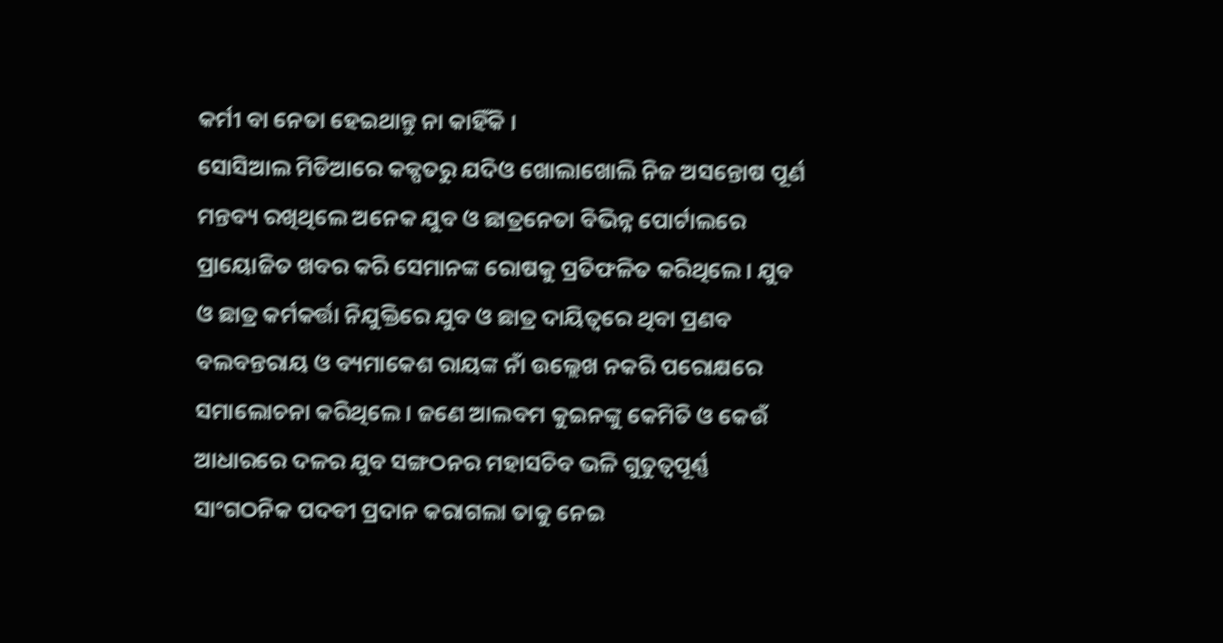କର୍ମୀ ବା ନେତା ହେଇଥାନ୍ତୁ ନା କାହିଁକି ।
ସୋସିଆଲ ମିଡିଆରେ କକ୍ପତରୁ ଯଦିଓ ଖୋଲାଖୋଲି ନିଜ ଅସନ୍ତୋଷ ପୂର୍ଣ ମନ୍ତବ୍ୟ ରଖିଥିଲେ ଅନେକ ଯୁବ ଓ ଛାତ୍ରନେତା ବିଭିନ୍ନ ପୋର୍ଟାଲରେ ପ୍ରାୟୋଜିତ ଖବର କରି ସେମାନଙ୍କ ରୋଷକୁ ପ୍ରତିଫଳିତ କରିଥିଲେ । ଯୁବ ଓ ଛାତ୍ର କର୍ମକର୍ତ୍ତା ନିଯୁକ୍ତିରେ ଯୁବ ଓ ଛାତ୍ର ଦାୟିତ୍ୱରେ ଥିବା ପ୍ରଣବ ବଲବନ୍ତରାୟ ଓ ବ୍ୟମାକେଶ ରାୟଙ୍କ ନାଁ ଉଲ୍ଲେଖ ନକରି ପରୋକ୍ଷରେ ସମାଲୋଚନା କରିଥିଲେ । ଜଣେ ଆଲବମ କୁଇନଙ୍କୁ କେମିତି ଓ କେଉଁ ଆଧାରରେ ଦଳର ଯୁବ ସଙ୍ଗଠନର ମହାସଚିବ ଭଳି ଗୁତୁତ୍ବପୂର୍ଣ୍ଣ ସାଂଗଠନିକ ପଦବୀ ପ୍ରଦାନ କରାଗଲା ତାକୁ ନେଇ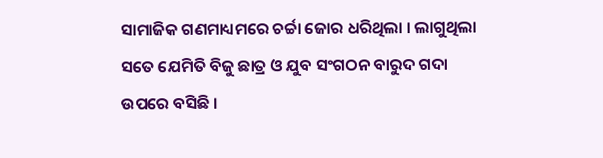ସାମାଜିକ ଗଣମାଧ୍ୟମରେ ଚର୍ଚ୍ଚା ଜୋର ଧରିଥିଲା । ଲାଗୁଥିଲା ସତେ ଯେମିତି ବିଜୁ ଛାତ୍ର ଓ ଯୁବ ସଂଗଠନ ବାରୁଦ ଗଦା ଉପରେ ବସିଛି ।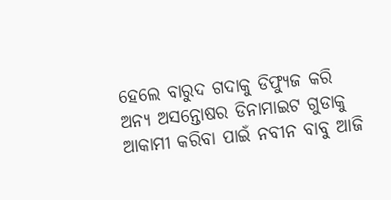ହେଲେ ବାରୁଦ ଗଦାକୁ ଡିଫ୍ୟୁଜ କରି ଅନ୍ୟ ଅସନ୍ତୋଷର ଡିନାମାଇଟ ଗୁଡାକୁ ଆକାମୀ କରିବା ପାଇଁ ନବୀନ ବାବୁ ଆଜି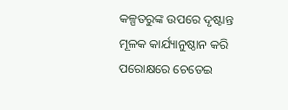କଳ୍ପତରୁଙ୍କ ଉପରେ ଦୃଷ୍ଟାନ୍ତ ମୂଳକ କାର୍ଯ୍ୟାନୁଷ୍ଠାନ କରି ପରୋକ୍ଷରେ ଚେତେଇ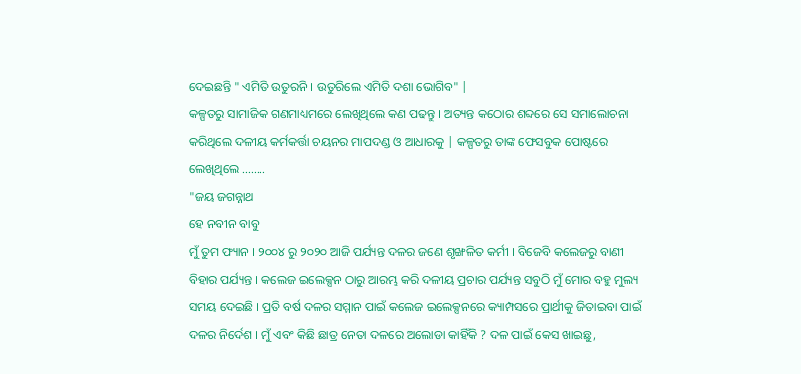ଦେଇଛନ୍ତି " ଏମିତି ଉତୁରନି । ଉତୁରିଲେ ଏମିତି ଦଶା ଭୋଗିବ" |
କଳ୍ପତରୁ ସାମାଜିକ ଗଣମାଧ୍ୟମରେ ଲେଖିଥିଲେ କଣ ପଢନ୍ତୁ । ଅତ୍ୟନ୍ତ କଠୋର ଶବ୍ଦରେ ସେ ସମାଲୋଚନା କରିଥିଲେ ଦଳୀୟ କର୍ମକର୍ତ୍ତା ଚୟନର ମାପଦଣ୍ଡ ଓ ଆଧାରକୁ | କଳ୍ପତରୁ ତାଙ୍କ ଫେସବୁକ ପୋଷ୍ଟରେ ଲେଖିଥିଲେ ........
"ଜୟ ଜଗନ୍ନାଥ
ହେ ନବୀନ ବାବୁ
ମୁଁ ତୁମ ଫ୍ୟାନ । ୨୦୦୪ ରୁ ୨୦୨୦ ଆଜି ପର୍ଯ୍ୟନ୍ତ ଦଳର ଜଣେ ଶୃଙ୍ଖଳିତ କର୍ମୀ । ବିଜେବି କଲେଜରୁ ବାଣୀ ବିହାର ପର୍ଯ୍ୟନ୍ତ । କଲେଜ ଇଲେକ୍ସନ ଠାରୁ ଆରମ୍ଭ କରି ଦଳୀୟ ପ୍ରଚାର ପର୍ଯ୍ୟନ୍ତ ସବୁଠି ମୁଁ ମୋର ବହୁ ମୁଲ୍ୟ ସମୟ ଦେଇଛି । ପ୍ରତି ବର୍ଷ ଦଳର ସମ୍ମାନ ପାଇଁ କଲେଜ ଇଲେକ୍ସନରେ କ୍ୟାମ୍ପସରେ ପ୍ରାର୍ଥୀକୁ ଜିତାଇବା ପାଇଁ ଦଳର ନିର୍ଦେଶ । ମୁଁ ଏବଂ କିଛି ଛାତ୍ର ନେତା ଦଳରେ ଅଲୋଡା କାହିଁକି ? ଦଳ ପାଇଁ କେସ ଖାଇଛୁ,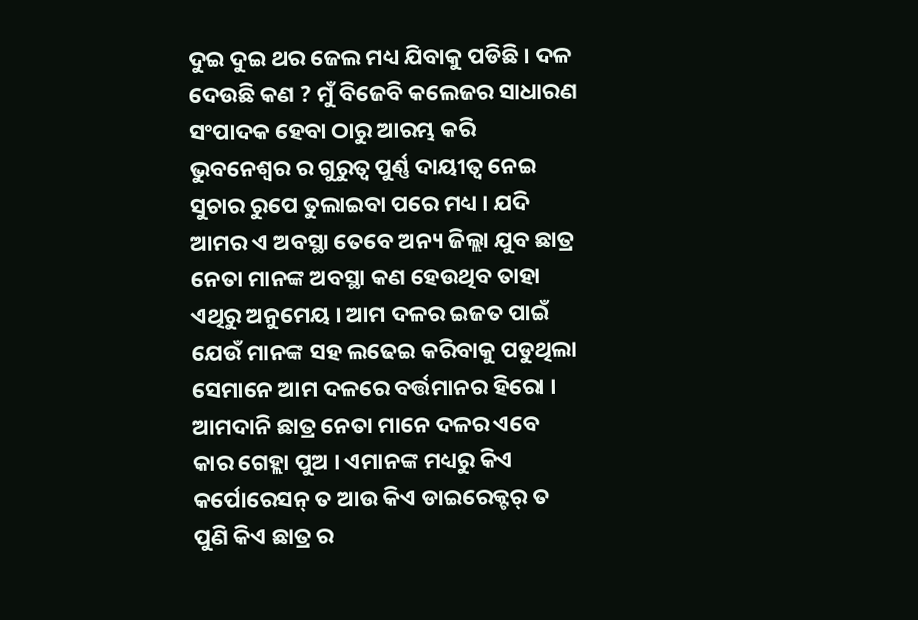ଦୁଇ ଦୁଇ ଥର ଜେଲ ମଧ୍ୟ ଯିବାକୁ ପଡିଛି । ଦଳ ଦେଉଛି କଣ ? ମୁଁ ବିଜେବି କଲେଜର ସାଧାରଣ ସଂପାଦକ ହେବା ଠାରୁ ଆରମ୍ଭ କରି ଭୁବନେଶ୍ୱର ର ଗୁରୁତ୍ୱ ପୁର୍ଣ୍ଣ ଦାୟୀତ୍ୱ ନେଇ ସୁଚାର ରୁପେ ତୁଲାଇବା ପରେ ମଧ୍ୟ । ଯଦି ଆମର ଏ ଅବସ୍ଥା ତେବେ ଅନ୍ୟ ଜିଲ୍ଲା ଯୁବ ଛାତ୍ର ନେତା ମାନଙ୍କ ଅବସ୍ଥା କଣ ହେଉଥିବ ତାହା ଏଥିରୁ ଅନୁମେୟ । ଆମ ଦଳର ଇଜତ ପାଇଁ ଯେଉଁ ମାନଙ୍କ ସହ ଲଢେଇ କରିବାକୁ ପଡୁଥିଲା ସେମାନେ ଆମ ଦଳରେ ବର୍ତ୍ତମାନର ହିରୋ । ଆମଦାନି ଛାତ୍ର ନେତା ମାନେ ଦଳର ଏବେ କାର ଗେହ୍ଲା ପୁଅ । ଏମାନଙ୍କ ମଧ୍ୟରୁ କିଏ କର୍ପୋରେସନ୍ ତ ଆଉ କିଏ ଡାଇରେକ୍ଟର୍ ତ ପୁଣି କିଏ ଛାତ୍ର ର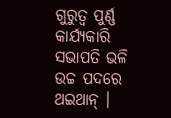ଗୁରୁତ୍ୱ ପୁର୍ଣ୍ଣ କାର୍ଯ୍ୟକାରି ସଭାପତି ଭଳି ଉଚ୍ଚ ପଦରେ ଥଇଥାନ୍ ।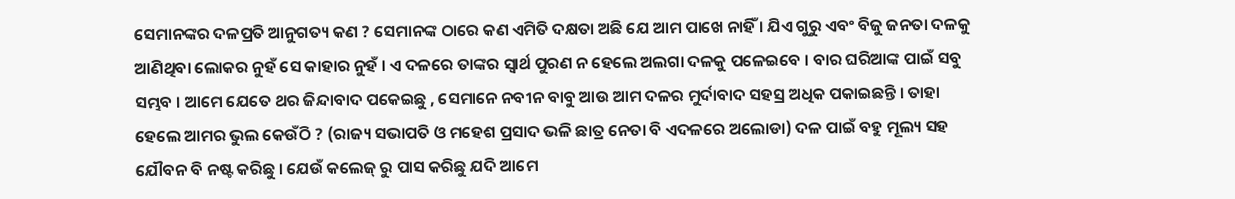ସେମାନଙ୍କର ଦଳପ୍ରତି ଆନୁଗତ୍ୟ କଣ ? ସେମାନଙ୍କ ଠାରେ କଣ ଏମିତି ଦକ୍ଷତା ଅଛି ଯେ ଆମ ପାଖେ ନାହିଁ । ଯିଏ ଗୁରୁ ଏବଂ ବିଜୁ ଜନତା ଦଳକୁ ଆଣିଥିବା ଲୋକର ନୁହଁ ସେ କାହାର ନୁହଁ । ଏ ଦଳରେ ତାଙ୍କର ସ୍ୱାର୍ଥ ପୁରଣ ନ ହେଲେ ଅଲଗା ଦଳକୁ ପଳେଇବେ । ବାର ଘରିଆଙ୍କ ପାଇଁ ସବୁ ସମ୍ଭବ । ଆମେ ଯେତେ ଥର ଜିନ୍ଦାବାଦ ପକେଇଛୁ , ସେମାନେ ନବୀନ ବାବୁ ଆଉ ଆମ ଦଳର ମୁର୍ଦାବାଦ ସହସ୍ର ଅଧିକ ପକାଇଛନ୍ତି । ତାହା ହେଲେ ଆମର ଭୁଲ କେଉଁଠି ? (ରାଜ୍ୟ ସଭାପତି ଓ ମହେଶ ପ୍ରସାଦ ଭଳି ଛାତ୍ର ନେତା ବି ଏଦଳରେ ଅଲୋଡା) ଦଳ ପାଇଁ ବହୁ ମୂଲ୍ୟ ସହ ଯୌବନ ବି ନଷ୍ଟ କରିଛୁ । ଯେଉଁ କଲେଜ୍ ରୁ ପାସ କରିଛୁ ଯଦି ଆମେ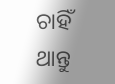ଚାହିଁ ଥାନ୍ତୁ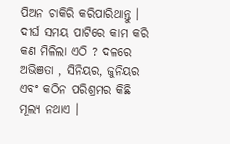ପିଅନ ଚାକିରି କରିପାରିଥାନ୍ତୁ । ଦୀର୍ଘ ସମୟ ପାଟିରେ କାମ କରି କଣ ମିଳିଲା ଏଠି ? ଦଳରେ ଅଭିଞତା , ସିନିୟର, ଜୁନିୟର ଏବଂ କଠିନ ପରିଶ୍ରମର କିଛି ମୂଲ୍ୟ ନଥାଏ ।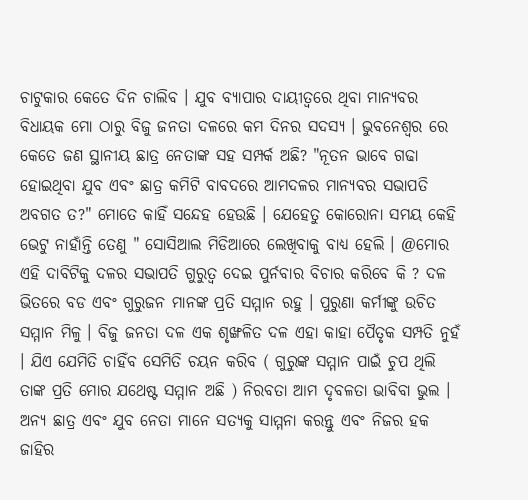ଚାଟୁକାର କେତେ ଦିନ ଚାଲିବ । ଯୁବ ବ୍ୟାପାର ଦାୟୀତ୍ୱରେ ଥିବା ମାନ୍ୟବର ବିଧାୟକ ମୋ ଠାରୁ ବିଜୁ ଜନତା ଦଳରେ କମ ଦିନର ସଦସ୍ୟ । ଭୁବନେଶ୍ୱର ରେ କେତେ ଜଣ ସ୍ଥାନୀୟ ଛାତ୍ର ନେତାଙ୍କ ସହ ସମ୍ପର୍କ ଅଛି? "ନୂତନ ଭାବେ ଗଢା ହୋଇଥିବା ଯୁବ ଏବଂ ଛାତ୍ର କମିଟି ବାବଦରେ ଆମଦଳର ମାନ୍ୟବର ସଭାପତି ଅବଗତ ତ?" ମୋତେ କାହିଁ ସନ୍ଦେହ ହେଉଛି । ଯେହେତୁ କୋରୋନା ସମୟ କେହି ଭେଟୁ ନାହାଁନ୍ତି ତେଣୁ " ସୋସିଆଲ ମିଡିଆରେ ଲେଖିବାକୁ ବାଧ୍ୟ ହେଲି । @ମୋର ଏହି ଦାବିଟିକୁ ଦଳର ସଭାପତି ଗୁରୁତ୍ୱ ଦେଇ ପୁର୍ନବାର ବିଚାର କରିବେ କି ? ଦଳ ଭିତରେ ବଡ ଏବଂ ଗୁରୁଜନ ମାନଙ୍କ ପ୍ରତି ସମ୍ମାନ ରହୁ । ପୁରୁଣା କର୍ମୀଙ୍କୁ ଉଚିତ ସମ୍ମାନ ମିଳୁ । ବିଜୁ ଜନତା ଦଳ ଏକ ଶୃଙ୍ଖଳିତ ଦଳ ଏହା କାହା ପୈତୃକ ସମ୍ପତି ନୁହଁ । ଯିଏ ଯେମିତି ଚାହିଁବ ସେମିତି ଚୟନ କରିବ ( ଗୁରୁଙ୍କ ସମ୍ମାନ ପାଇଁ ଚୁପ ଥିଲି ତାଙ୍କ ପ୍ରତି ମୋର ଯଥେଷ୍ଟ ସମ୍ମାନ ଅଛି ) ନିରବତା ଆମ ଦୃବଳତା ଭାବିବା ଭୁଲ । ଅନ୍ୟ ଛାତ୍ର ଏବଂ ଯୁବ ନେତା ମାନେ ସତ୍ୟକୁ ସାମ୍ମନା କରନ୍ତୁ ଏବଂ ନିଜର ହକ ଜାହିର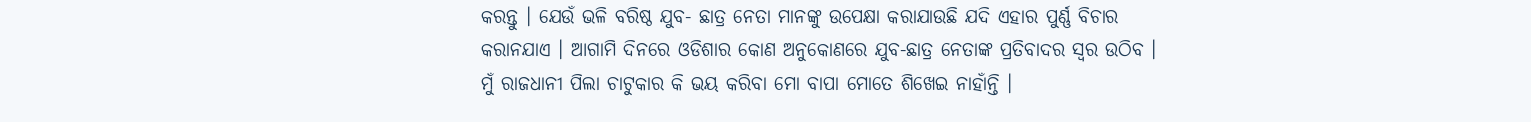କରନ୍ତୁ । ଯେଉଁ ଭଳି ବରିଷ୍ଠ ଯୁବ- ଛାତ୍ର ନେତା ମାନଙ୍କୁ ଉପେକ୍ଷା କରାଯାଉଛି ଯଦି ଏହାର ପୁର୍ଣ୍ଣ ବିଚାର କରାନଯାଏ । ଆଗାମି ଦିନରେ ଓଡିଶାର କୋଣ ଅନୁକୋଣରେ ଯୁବ-ଛାତ୍ର ନେତାଙ୍କ ପ୍ରତିବାଦର ସ୍ୱର ଉଠିବ । ମୁଁ ରାଜଧାନୀ ପିଲା ଚାଟୁକାର କି ଭୟ କରିବା ମୋ ବାପା ମୋତେ ଶିଖେଇ ନାହାଁନ୍ତି ।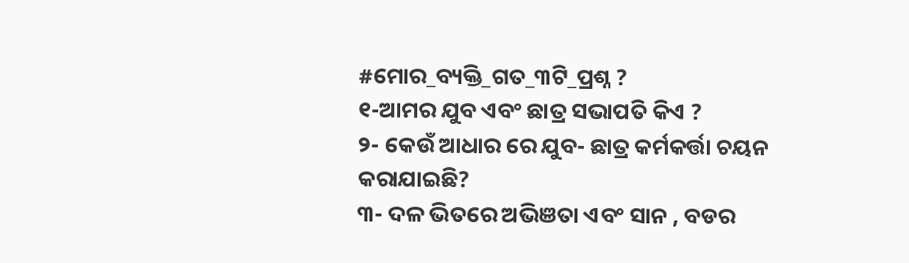#ମୋର_ବ୍ୟକ୍ତି_ଗତ_୩ଟି_ପ୍ରଶ୍ନ ?
୧-ଆମର ଯୁବ ଏବଂ ଛାତ୍ର ସଭାପତି କିଏ ?
୨- କେଉଁ ଆଧାର ରେ ଯୁବ- ଛାତ୍ର କର୍ମକର୍ତ୍ତା ଚୟନ କରାଯାଇଛି?
୩- ଦଳ ଭିତରେ ଅଭିଞତା ଏବଂ ସାନ , ବଡର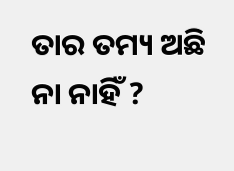ତାର ତମ୍ୟ ଅଛି ନା ନାହିଁ ?